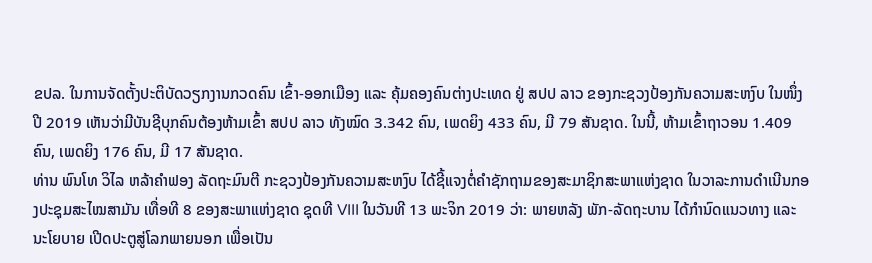ຂປລ. ໃນການຈັດຕັ້ງປະຕິບັດວຽກງານກວດຄົນ ເຂົ້າ-ອອກເມືອງ ແລະ ຄຸ້ມຄອງຄົນຕ່າງປະເທດ ຢູ່ ສປປ ລາວ ຂອງກະຊວງປ້ອງກັນຄວາມສະຫງົບ ໃນໜຶ່ງປີ 2019 ເຫັນວ່າມີບັນຊີບຸກຄົນຕ້ອງຫ້າມເຂົ້າ ສປປ ລາວ ທັງໝົດ 3.342 ຄົນ, ເພດຍິງ 433 ຄົນ, ມີ 79 ສັນຊາດ. ໃນນີ້, ຫ້າມເຂົ້າຖາວອນ 1.409 ຄົນ, ເພດຍິງ 176 ຄົນ, ມີ 17 ສັນຊາດ.
ທ່ານ ພົນໂທ ວິໄລ ຫລ້າຄຳຟອງ ລັດຖະມົນຕີ ກະຊວງປ້ອງກັນຄວາມສະຫງົບ ໄດ້ຊີ້ແຈງຕໍ່ຄຳຊັກຖາມຂອງສະມາຊິກສະພາແຫ່ງຊາດ ໃນວາລະການດໍາເນີນກອງປະຊຸມສະໄໝສາມັນ ເທື່ອທີ 8 ຂອງສະພາແຫ່ງຊາດ ຊຸດທີ VIII ໃນວັນທີ 13 ພະຈິກ 2019 ວ່າ: ພາຍຫລັງ ພັກ-ລັດຖະບານ ໄດ້ກຳນົດແນວທາງ ແລະ ນະໂຍບາຍ ເປີດປະຕູສູ່ໂລກພາຍນອກ ເພື່ອເປັນ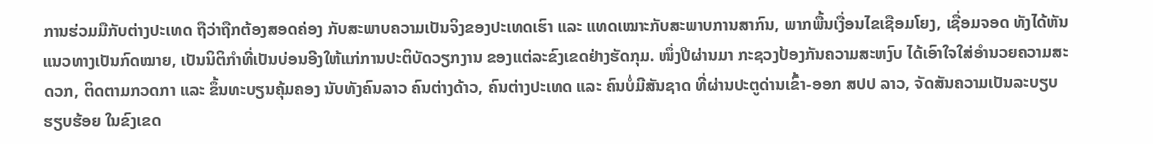ການຮ່ວມມືກັບຕ່າງປະເທດ ຖືວ່າຖືກຕ້ອງສອດຄ່ອງ ກັບສະພາບຄວາມເປັນຈິງຂອງປະເທດເຮົາ ແລະ ແທດເໝາະກັບສະພາບການສາກົນ, ພາກພື້ນເງື່ອນໄຂເຊືອມໂຍງ, ເຊື່ອມຈອດ ທັງໄດ້ຫັນແນວທາງເປັນກົດໝາຍ, ເປັນນິຕິກຳທີ່ເປັນບ່ອນອີງໃຫ້ແກ່ການປະຕິບັດວຽກງານ ຂອງແຕ່ລະຂົງເຂດຢ່າງຮັດກຸມ. ໜຶ່ງປີຜ່ານມາ ກະຊວງປ້ອງກັນຄວາມສະຫງົບ ໄດ້ເອົາໃຈໃສ່ອຳນວຍຄວາມສະດວກ, ຕິດຕາມກວດກາ ແລະ ຂຶ້ນທະບຽນຄຸ້ມຄອງ ນັບທັງຄົນລາວ ຄົນຕ່າງດ້າວ, ຄົນຕ່າງປະເທດ ແລະ ຄົນບໍ່ມີສັນຊາດ ທີ່ຜ່ານປະຕູດ່ານເຂົ້າ-ອອກ ສປປ ລາວ, ຈັດສັນຄວາມເປັນລະບຽບຮຽບຮ້ອຍ ໃນຂົງເຂດ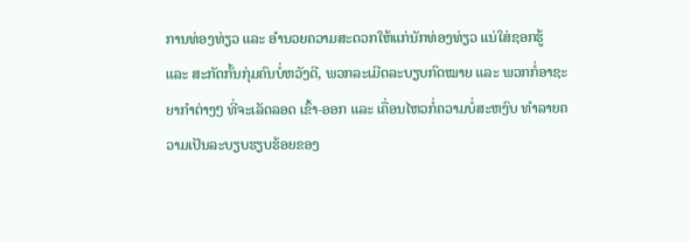ການທ່ອງທ່ຽວ ແລະ ອຳນວຍຄວາມສະດວກໃຫ້ແກ່ນັກທ່ອງທ່ຽວ ແນ່ໃສ່ຊອກຮູ້ ແລະ ສະກັດກັ້ນກຸ່ມຄົນບໍ່ຫວັງດີ, ພວກລະເມີດລະບຽບກົດໝາຍ ແລະ ພວກກໍ່ອາຊະຍາກຳຕ່າງໆ ທີ່ຈະເລັດລອດ ເຂົ້າ-ອອກ ແລະ ເຄື່ອນໄຫວກໍ່ຄວາມບໍ່ສະຫງົບ ທຳລາຍຄວາມເປັນລະບຽບຮຽບຮ້ອຍຂອງ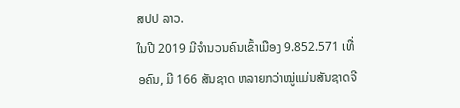ສປປ ລາວ.
ໃນປີ 2019 ມີຈຳນວນຄົນເຂົ້າເມືອງ 9.852.571 ເທື່ອຄົນ, ມີ 166 ສັນຊາດ ຫລາຍກວ່າໝູ່ແມ່ນສັນຊາດຈີ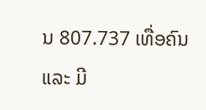ນ 807.737 ເທື່ອຄົນ ແລະ ມີ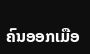ຄົນອອກເມືອ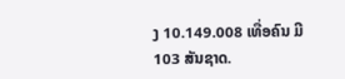ງ 10.149.008 ເທື່ອຄົນ ມີ 103 ສັນຊາດ.